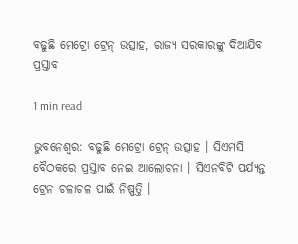ବଢୁଛି ମେଟ୍ରୋ ଟ୍ରେନ୍ ଉତ୍ସାହ, ରାଜ୍ୟ ସରକାରଙ୍କୁ ଦିଆଯିବ ପ୍ରସ୍ତାବ

1 min read

ଭୁବନେଶ୍ବର: ବଢୁଛି ମେଟ୍ରୋ ଟ୍ରେନ୍ ଉତ୍ସାହ । ସିଏମସି ବୈଠକରେ ପ୍ରସ୍ତାବ ନେଇ ଆଲୋଚନା । ସିଏନବିଟି ପର୍ଯ୍ୟନ୍ତ ଟ୍ରେନ ଚଳାଚଳ ପାଇଁ ନିଷ୍ପତ୍ତି ।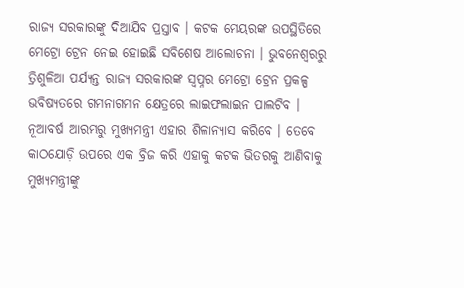ରାଜ୍ୟ ସରକାରଙ୍କୁ ଦିଆଯିବ ପ୍ରସ୍ତାବ । କଟକ ମେୟରଙ୍କ ଉପସ୍ଥିତିରେ ମେଟ୍ରୋ ଟ୍ରେନ ନେଇ ହୋଇଛି ସବିଶେଷ ଆଲୋଚନା । ଭୁବନେଶ୍ବରରୁ ତ୍ରିଶୁଳିଆ ପର୍ଯ୍ୟନ୍ତ ରାଜ୍ଯ ସରକାରଙ୍କ ସ୍ବପ୍ନର ମେଟ୍ରୋ ଟ୍ରେନ ପ୍ରକଳ୍ପ ଭବିଷ୍ୟତରେ ଗମନାଗମନ କ୍ଷେତ୍ରରେ ଲାଇଫଲାଇନ ପାଲଟିବ । ନୂଆବର୍ଷ ଆରମ୍ଭରୁ ମୁଖ୍ଯମନ୍ତ୍ରୀ ଏହାର ଶିଳାନ୍ୟାସ କରିବେ । ତେବେ କାଠଯୋଡ଼ି ଉପରେ ଏକ ବ୍ରିଜ କରି ଏହାକୁ କଟକ ଭିତରକୁ ଆଣିବାକୁ ମୁଖ୍ଯମନ୍ତ୍ରୀଙ୍କୁ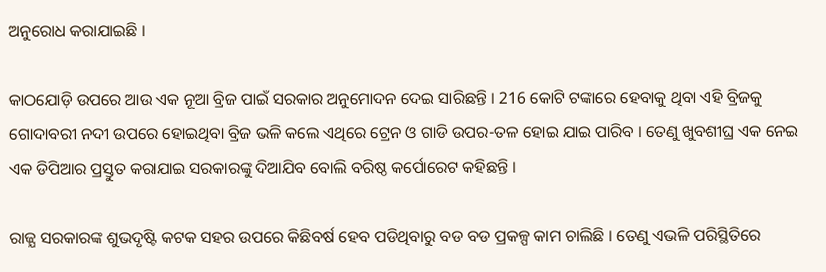ଅନୁରୋଧ କରାଯାଇଛି ।

କାଠଯୋଡ଼ି ଉପରେ ଆଉ ଏକ ନୂଆ ବ୍ରିଜ ପାଇଁ ସରକାର ଅନୁମୋଦନ ଦେଇ ସାରିଛନ୍ତି । 216 କୋଟି ଟଙ୍କାରେ ହେବାକୁ ଥିବା ଏହି ବ୍ରିଜକୁ ଗୋଦାବରୀ ନଦୀ ଉପରେ ହୋଇଥିବା ବ୍ରିଜ ଭଳି କଲେ ଏଥିରେ ଟ୍ରେନ ଓ ଗାଡି ଉପର-ତଳ ହୋଇ ଯାଇ ପାରିବ । ତେଣୁ ଖୁବଶୀଘ୍ର ଏକ ନେଇ ଏକ ଡିପିଆର ପ୍ରସ୍ତୁତ କରାଯାଇ ସରକାରଙ୍କୁ ଦିଆଯିବ ବୋଲି ବରିଷ୍ଠ କର୍ପୋରେଟ କହିଛନ୍ତି ।

ରାଜ୍ଯ ସରକାରଙ୍କ ଶୁଭଦୃଷ୍ଟି କଟକ ସହର ଉପରେ କିଛିବର୍ଷ ହେବ ପଡିଥିବାରୁ ବଡ ବଡ ପ୍ରକଳ୍ପ କାମ ଚାଲିଛି । ତେଣୁ ଏଭଳି ପରିସ୍ଥିତିରେ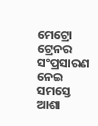ମେଟ୍ରୋ ଟ୍ରେନର ସଂପ୍ରସାରଣ ନେଇ ସମସ୍ତେ ଆଶା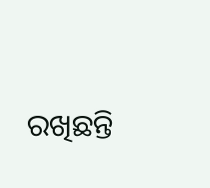ରଖିଛନ୍ତି